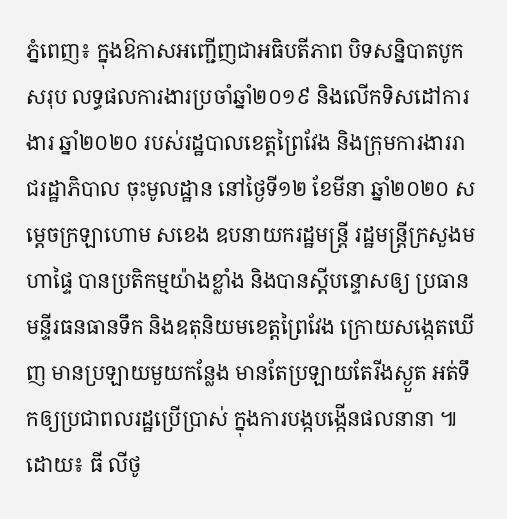ភ្នំពេញ៖ ក្នុងឱកាសអញ្ជើញជាអធិបតីភាព បិទសន្និបាតបូកសរុប លទ្ធផលការងារប្រចាំឆ្នាំ២០១៩ និងលើកទិសដៅការងារ ឆ្នាំ២០២០ របស់រដ្ឋបាលខេត្តព្រៃវែង និងក្រុមការងាររាជរដ្ឋាភិបាល ចុះមូលដ្ឋាន នៅថ្ងៃទី១២ ខែមីនា ឆ្នាំ២០២០ សម្ដេចក្រឡាហោម សខេង ឧបនាយករដ្ឋមន្រ្តី រដ្ឋមន្រ្តីក្រសួងមហាផ្ទៃ បានប្រតិកម្មយ៉ាងខ្លាំង និងបានស្ដីបន្ទោសឲ្យ ប្រធានមន្ទីរធនធានទឹក និងឧតុនិយមខេត្តព្រៃវែង ក្រោយសង្កេតឃើញ មានប្រឡាយមួយកន្លែង មានតែប្រឡាយតែរីងស្ងួត អត់ទឹកឲ្យប្រជាពលរដ្ឋប្រើប្រាស់ ក្នុងការបង្កបង្កើនផលនានា ៕
ដោយ៖ ធី លីថូ